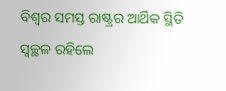ବିଶ୍ୱର ସମସ୍ତ ରାଷ୍ଟ୍ରର ଆର୍ଥିକ ସ୍ଥିତି ସ୍ବଚ୍ଛଳ ରହିଲେ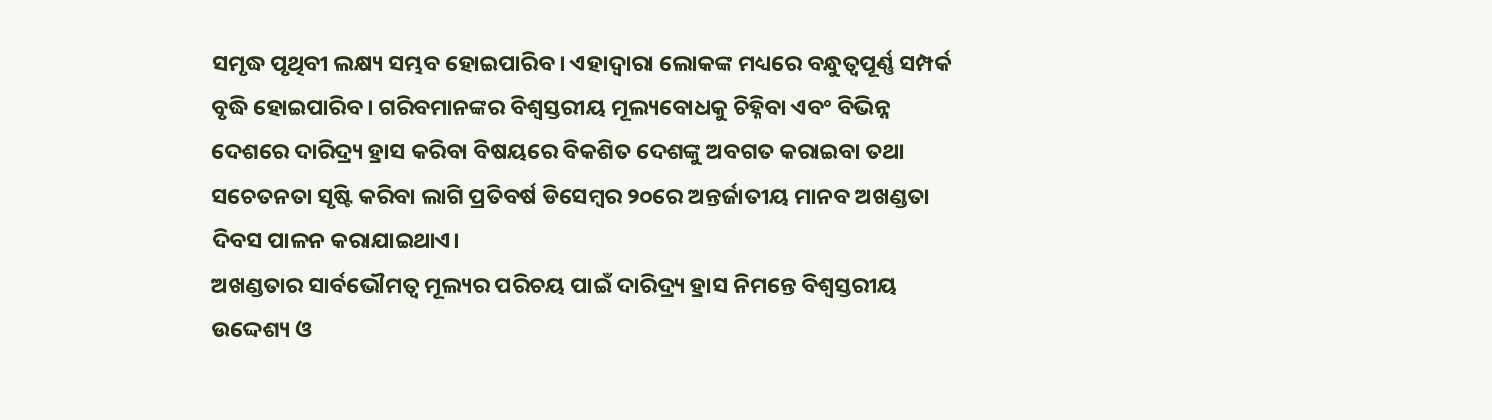ସମୃଦ୍ଧ ପୃଥିବୀ ଲକ୍ଷ୍ୟ ସମ୍ଭବ ହୋଇପାରିବ। ଏହାଦ୍ୱାରା ଲୋକଙ୍କ ମଧ୍ୟରେ ବନ୍ଧୁତ୍ୱପୂର୍ଣ୍ଣ ସମ୍ପର୍କ ବୃଦ୍ଧି ହୋଇପାରିବ। ଗରିବମାନଙ୍କର ବିଶ୍ୱସ୍ତରୀୟ ମୂଲ୍ୟବୋଧକୁ ଚିହ୍ନିବା ଏବଂ ବିଭିନ୍ନ ଦେଶରେ ଦାରିଦ୍ର୍ୟ ହ୍ରାସ କରିବା ବିଷୟରେ ବିକଶିତ ଦେଶଙ୍କୁ ଅବଗତ କରାଇବା ତଥା ସଚେତନତା ସୃଷ୍ଟି କରିବା ଲାଗି ପ୍ରତିବର୍ଷ ଡିସେମ୍ବର ୨୦ରେ ଅନ୍ତର୍ଜାତୀୟ ମାନବ ଅଖଣ୍ଡତା ଦିବସ ପାଳନ କରାଯାଇଥାଏ।
ଅଖଣ୍ଡତାର ସାର୍ବଭୌମତ୍ୱ ମୂଲ୍ୟର ପରିଚୟ ପାଇଁ ଦାରିଦ୍ର୍ୟ ହ୍ରାସ ନିମନ୍ତେ ବିଶ୍ୱସ୍ତରୀୟ ଉଦ୍ଦେଶ୍ୟ ଓ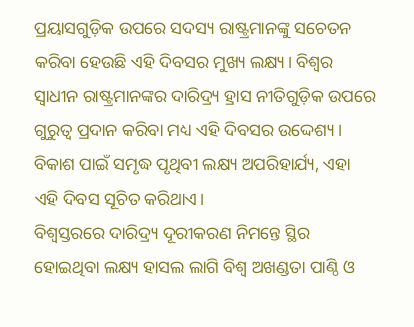ପ୍ରୟାସଗୁଡ଼ିକ ଉପରେ ସଦସ୍ୟ ରାଷ୍ଟ୍ରମାନଙ୍କୁ ସଚେତନ କରିବା ହେଉଛି ଏହି ଦିବସର ମୁଖ୍ୟ ଲକ୍ଷ୍ୟ। ବିଶ୍ୱର ସ୍ବାଧୀନ ରାଷ୍ଟ୍ରମାନଙ୍କର ଦାରିଦ୍ର୍ୟ ହ୍ରାସ ନୀତିଗୁଡ଼ିକ ଉପରେ ଗୁରୁତ୍ୱ ପ୍ରଦାନ କରିବା ମଧ୍ୟ ଏହି ଦିବସର ଉଦ୍ଦେଶ୍ୟ। ବିକାଶ ପାଇଁ ସମୃଦ୍ଧ ପୃଥିବୀ ଲକ୍ଷ୍ୟ ଅପରିହାର୍ଯ୍ୟ, ଏହା ଏହି ଦିବସ ସୂଚିତ କରିଥାଏ।
ବିଶ୍ୱସ୍ତରରେ ଦାରିଦ୍ର୍ୟ ଦୂରୀକରଣ ନିମନ୍ତେ ସ୍ଥିର ହୋଇଥିବା ଲକ୍ଷ୍ୟ ହାସଲ ଲାଗି ବିଶ୍ୱ ଅଖଣ୍ଡତା ପାଣ୍ଠି ଓ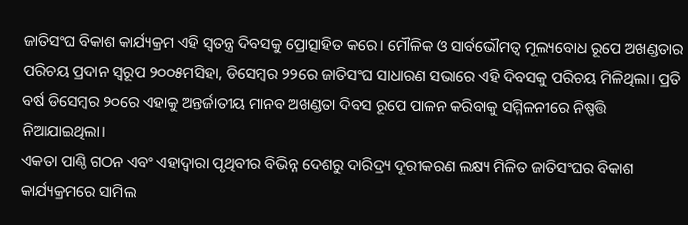ଜାତିସଂଘ ବିକାଶ କାର୍ଯ୍ୟକ୍ରମ ଏହି ସ୍ବତନ୍ତ୍ର ଦିବସକୁ ପ୍ରୋତ୍ସାହିତ କରେ। ମୌଳିକ ଓ ସାର୍ବଭୌମତ୍ୱ ମୂଲ୍ୟବୋଧ ରୂପେ ଅଖଣ୍ଡତାର ପରିଚୟ ପ୍ରଦାନ ସ୍ବରୂପ ୨୦୦୫ମସିହା, ଡିସେମ୍ବର ୨୨ରେ ଜାତିସଂଘ ସାଧାରଣ ସଭାରେ ଏହି ଦିବସକୁ ପରିଚୟ ମିଳିଥିଲା। ପ୍ରତି ବର୍ଷ ଡିସେମ୍ବର ୨୦ରେ ଏହାକୁ ଅନ୍ତର୍ଜାତୀୟ ମାନବ ଅଖଣ୍ଡତା ଦିବସ ରୂପେ ପାଳନ କରିବାକୁ ସମ୍ମିଳନୀରେ ନିଷ୍ପତ୍ତି ନିଆଯାଇଥିଲା।
ଏକତା ପାଣ୍ଠି ଗଠନ ଏବଂ ଏହାଦ୍ୱାରା ପୃଥିବୀର ବିଭିନ୍ନ ଦେଶରୁ ଦାରିଦ୍ର୍ୟ ଦୂରୀକରଣ ଲକ୍ଷ୍ୟ ମିଳିତ ଜାତିସଂଘର ବିକାଶ କାର୍ଯ୍ୟକ୍ରମରେ ସାମିଲ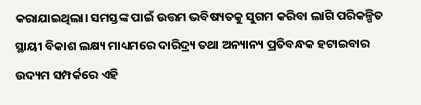କରାଯାଇଥିଲା। ସମସ୍ତଙ୍କ ପାଇଁ ଉତ୍ତମ ଭବିଷ୍ୟତକୁ ସୁଗମ କରିବା ଲାଗି ପରିକଳ୍ପିତ ସ୍ଥାୟୀ ବିକାଶ ଲକ୍ଷ୍ୟ ମାଧ୍ୟମରେ ଦାରିଦ୍ର୍ୟ ତଥା ଅନ୍ୟାନ୍ୟ ପ୍ରତିବନ୍ଧକ ହଟାଇବାର ଉଦ୍ୟମ ସମ୍ପର୍କରେ ଏହି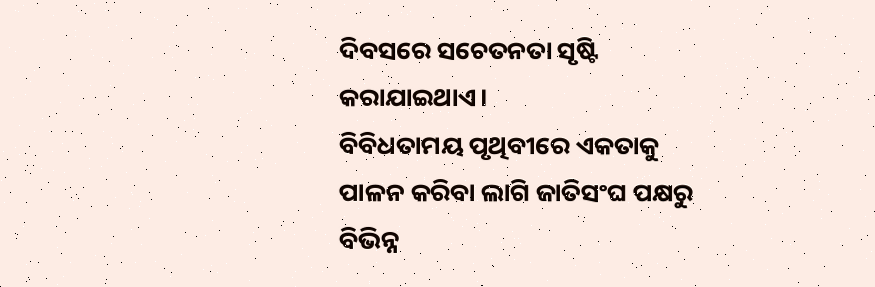ଦିବସରେ ସଚେତନତା ସୃଷ୍ଟି କରାଯାଇଥାଏ।
ବିବିଧତାମୟ ପୃଥିବୀରେ ଏକତାକୁ ପାଳନ କରିବା ଲାଗି ଜାତିସଂଘ ପକ୍ଷରୁ ବିଭିନ୍ନ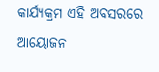କାର୍ଯ୍ୟକ୍ରମ ଏହି ଅବସରରେ ଆୟୋଜନ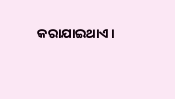କରାଯାଇଥାଏ।